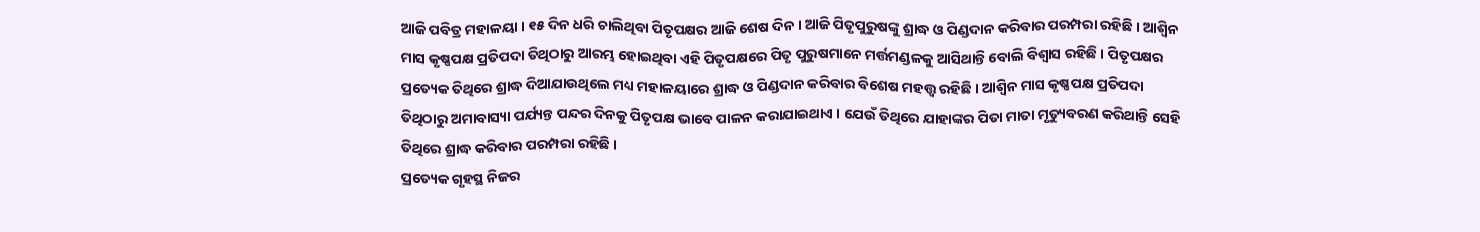ଆଜି ପବିତ୍ର ମହାଳୟା । ୧୫ ଦିନ ଧରି ଚାଲିଥିବା ପିତୃପକ୍ଷର ଆଜି ଶେଷ ଦିନ । ଆଜି ପିତୃପୁରୁଷଙ୍କୁ ଶ୍ରାଦ୍ଧ ଓ ପିଣ୍ଡଦାନ କରିବାର ପରମ୍ପରା ରହିଛି । ଆଶ୍ୱିନ ମାସ କୃଷ୍ଣପକ୍ଷ ପ୍ରତିପଦା ତିଥିଠାରୁ ଆରମ୍ଭ ହୋଇଥିବା ଏହି ପିତୃପକ୍ଷରେ ପିତୃ ପୁରୁଷମାନେ ମର୍ତ୍ତମଣ୍ଡଳକୁ ଆସିଥାନ୍ତି ବୋଲି ବିଶ୍ୱାସ ରହିଛି । ପିତୃପକ୍ଷର ପ୍ରତ୍ୟେକ ତିଥିରେ ଶ୍ରାଦ୍ଧ ଦିଆଯାଉଥିଲେ ମଧ୍ୟ ମହାଳୟାରେ ଶ୍ରାଦ୍ଧ ଓ ପିଣ୍ଡଦାନ କରିବାର ବିଶେଷ ମହତ୍ତ୍ୱ ରହିଛି । ଆଶ୍ୱିନ ମାସ କୃଷ୍ଣପକ୍ଷ ପ୍ରତିପଦା ତିଥିଠାରୁ ଅମାବାସ୍ୟା ପର୍ଯ୍ୟନ୍ତ ପନ୍ଦର ଦିନକୁ ପିତୃପକ୍ଷ ଭାବେ ପାଳନ କରାଯାଇଥାଏ । ଯେଉଁ ତିଥିରେ ଯାହାଙ୍କର ପିତା ମାତା ମୃତ୍ୟୁବରଣ କରିଥାନ୍ତି ସେହି ତିଥିରେ ଶ୍ରାଦ୍ଧ କରିବାର ପରମ୍ପରା ରହିଛି ।
ପ୍ରତ୍ୟେକ ଗୃହସ୍ଥ ନିଜର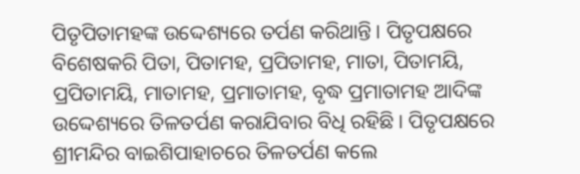ପିତୃପିତାମହଙ୍କ ଉଦ୍ଦେଶ୍ୟରେ ତର୍ପଣ କରିଥାନ୍ତି । ପିତୃପକ୍ଷରେ ବିଶେଷକରି ପିତା, ପିତାମହ, ପ୍ରପିତାମହ, ମାତା, ପିତାମୟି, ପ୍ରପିତାମୟି, ମାତାମହ, ପ୍ରମାତାମହ, ବୃଦ୍ଧ ପ୍ରମାତାମହ ଆଦିଙ୍କ ଉଦ୍ଦେଶ୍ୟରେ ତିଳତର୍ପଣ କରାଯିବାର ବିଧି ରହିଛି । ପିତୃପକ୍ଷରେ ଶ୍ରୀମନ୍ଦିର ବାଇଶିପାହାଚରେ ତିଳତର୍ପଣ କଲେ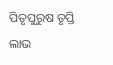ପିତୃପୁରୁଷ ତୃପ୍ତି ଲାଭ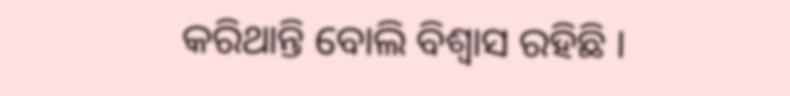କରିଥାନ୍ତି ବୋଲି ବିଶ୍ୱାସ ରହିଛି ।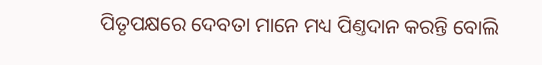ପିତୃପକ୍ଷରେ ଦେବତା ମାନେ ମଧ୍ୟ ପିଣ୍ତଦାନ କରନ୍ତି ବୋଲି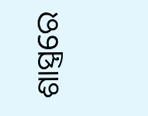ଶାସ୍ତ୍ରରେ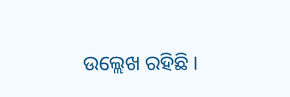ଉଲ୍ଲେଖ ରହିଛି ।